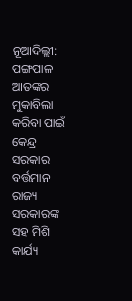ନୂଆଦିଲ୍ଲୀ: ପଙ୍ଗପାଳ ଆତଙ୍କର ମୁକାବିଲା କରିବା ପାଇଁ କେନ୍ଦ୍ର ସରକାର ବର୍ତ୍ତମାନ ରାଜ୍ୟ ସରକାରଙ୍କ ସହ ମିଶି କାର୍ଯ୍ୟ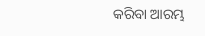କରିବା ଆରମ୍ଭ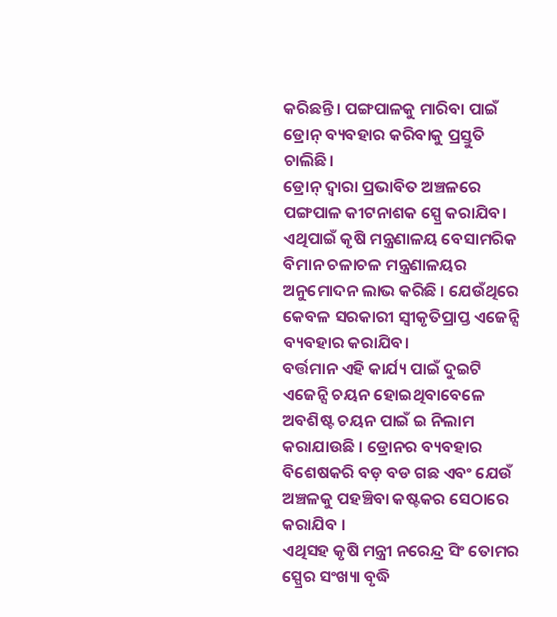କରିଛନ୍ତି। ପଙ୍ଗପାଳକୁ ମାରିବା ପାଇଁ ଡ୍ରୋନ୍ ବ୍ୟବହାର କରିବାକୁ ପ୍ରସ୍ତୁତି ଚାଲିଛି।
ଡ୍ରୋନ୍ ଦ୍ୱାରା ପ୍ରଭାବିତ ଅଞ୍ଚଳରେ ପଙ୍ଗପାଳ କୀଟନାଶକ ସ୍ପ୍ରେ କରାଯିବ। ଏଥିପାଇଁ କୃଷି ମନ୍ତ୍ରଣାଳୟ ବେସାମରିକ ବିମାନ ଚଳାଚଳ ମନ୍ତ୍ରଣାଳୟର ଅନୁମୋଦନ ଲାଭ କରିଛି । ଯେଉଁଥିରେ କେବଳ ସରକାରୀ ସ୍ୱୀକୃତିପ୍ରାପ୍ତ ଏଜେନ୍ସି ବ୍ୟବହାର କରାଯିବ।
ବର୍ତ୍ତମାନ ଏହି କାର୍ଯ୍ୟ ପାଇଁ ଦୁଇଟି ଏଜେନ୍ସି ଚୟନ ହୋଇଥିବାବେଳେ ଅବଶିଷ୍ଟ ଚୟନ ପାଇଁ ଇ ନିଲାମ କରାଯାଉଛି । ଡ୍ରୋନର ବ୍ୟବହାର ବିଶେଷକରି ବଡ଼ ବଡ ଗଛ ଏବଂ ଯେଉଁ ଅଞ୍ଚଳକୁ ପହଞ୍ଚିବା କଷ୍ଟକର ସେଠାରେ କରାଯିବ ।
ଏଥିସହ କୃଷି ମନ୍ତ୍ରୀ ନରେନ୍ଦ୍ର ସିଂ ତୋମର ସ୍ପ୍ରେର ସଂଖ୍ୟା ବୃଦ୍ଧି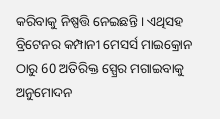କରିବାକୁ ନିଷ୍ପତ୍ତି ନେଇଛନ୍ତି । ଏଥିସହ ବ୍ରିଟେନର କମ୍ପାନୀ ମେସର୍ସ ମାଇକ୍ରୋନ ଠାରୁ 60 ଅତିରିକ୍ତ ସ୍ପ୍ରେର ମଗାଇବାକୁ ଅନୁମୋଦନ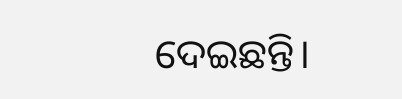ଦେଇଛନ୍ତି।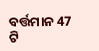ବର୍ତ୍ତମାନ 47 ଟି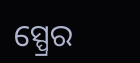ସ୍ପ୍ରେର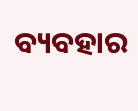ବ୍ୟବହାର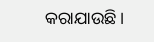କରାଯାଉଛି ।